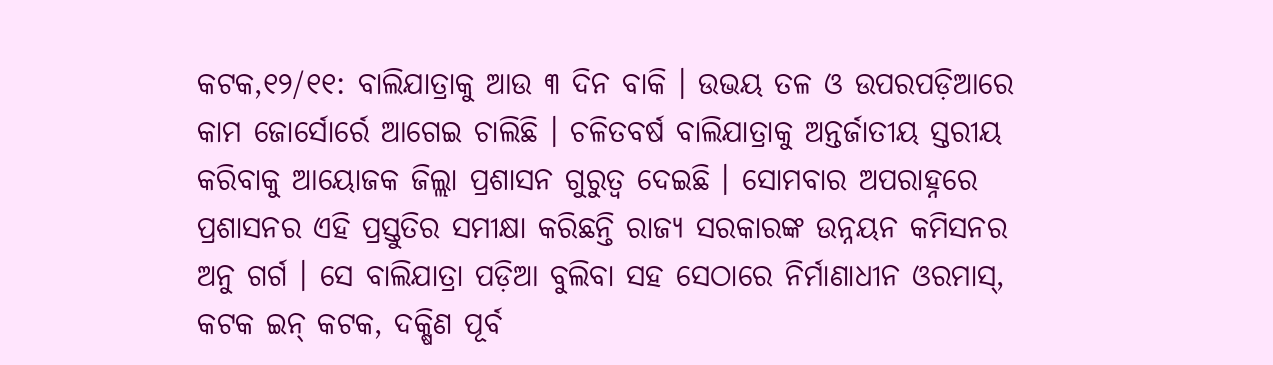କଟକ,୧୨/୧୧: ବାଲିଯାତ୍ରାକୁ ଆଉ ୩ ଦିନ ବାକି । ଉଭୟ ତଳ ଓ ଉପରପଡ଼ିଆରେ କାମ ଜୋର୍ସୋର୍ରେ ଆଗେଇ ଚାଲିଛି । ଚଳିତବର୍ଷ ବାଲିଯାତ୍ରାକୁ ଅନ୍ତର୍ଜାତୀୟ ସ୍ତରୀୟ କରିବାକୁ ଆୟୋଜକ ଜିଲ୍ଲା ପ୍ରଶାସନ ଗୁରୁତ୍ୱ ଦେଇଛି । ସୋମବାର ଅପରାହ୍ନରେ ପ୍ରଶାସନର ଏହି ପ୍ରସ୍ତୁତିର ସମୀକ୍ଷା କରିଛନ୍ତି ରାଜ୍ୟ ସରକାରଙ୍କ ଉନ୍ନୟନ କମିସନର ଅନୁ ଗର୍ଗ । ସେ ବାଲିଯାତ୍ରା ପଡ଼ିଆ ବୁଲିବା ସହ ସେଠାରେ ନିର୍ମାଣାଧୀନ ଓରମାସ୍, କଟକ ଇନ୍ କଟକ, ଦକ୍ଷିଣ ପୂର୍ବ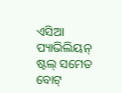ଏସିଆ ପ୍ୟାଭିଲିୟନ୍ ଷ୍ଟଲ୍ ସମେତ ବୋଟ୍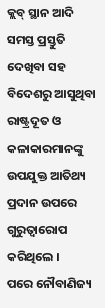କ୍ଲବ୍ ସ୍ଥାନ ଆଦି ସମସ୍ତ ପ୍ରସ୍ତୁତି ଦେଖିବା ସହ ବିଦେଶରୁ ଆସୁଥିବା ରାଷ୍ଟ୍ରଦୂତ ଓ କଳାକାରମାନଙ୍କୁ ଉପଯୁକ୍ତ ଆତିଥ୍ୟ ପ୍ରଦାନ ଉପରେ ଗୁରୁତ୍ୱାରୋପ କରିଥିଲେ ।
ପରେ ନୌବାଣିଜ୍ୟ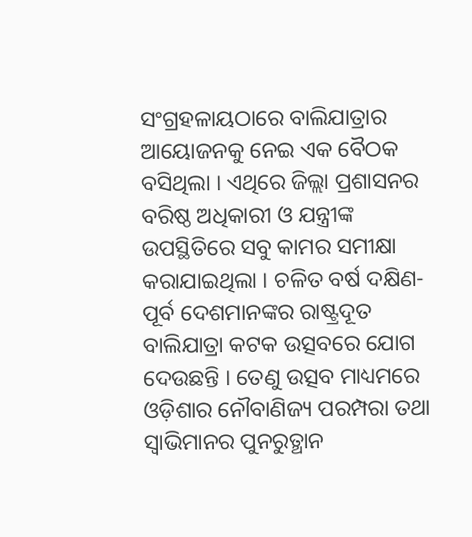ସଂଗ୍ରହଳାୟଠାରେ ବାଲିଯାତ୍ରାର ଆୟୋଜନକୁ ନେଇ ଏକ ବୈଠକ ବସିଥିଲା । ଏଥିରେ ଜିଲ୍ଲା ପ୍ରଶାସନର ବରିଷ୍ଠ ଅଧିକାରୀ ଓ ଯନ୍ତ୍ରୀଙ୍କ ଉପସ୍ଥିତିରେ ସବୁ କାମର ସମୀକ୍ଷା କରାଯାଇଥିଲା । ଚଳିତ ବର୍ଷ ଦକ୍ଷିଣ-ପୂର୍ବ ଦେଶମାନଙ୍କର ରାଷ୍ଟ୍ରଦୂତ ବାଲିଯାତ୍ରା କଟକ ଉତ୍ସବରେ ଯୋଗ ଦେଉଛନ୍ତି । ତେଣୁ ଉତ୍ସବ ମାଧ୍ୟମରେ ଓଡ଼ିଶାର ନୌବାଣିଜ୍ୟ ପରମ୍ପରା ତଥା ସ୍ୱାଭିମାନର ପୁନରୁତ୍ଥାନ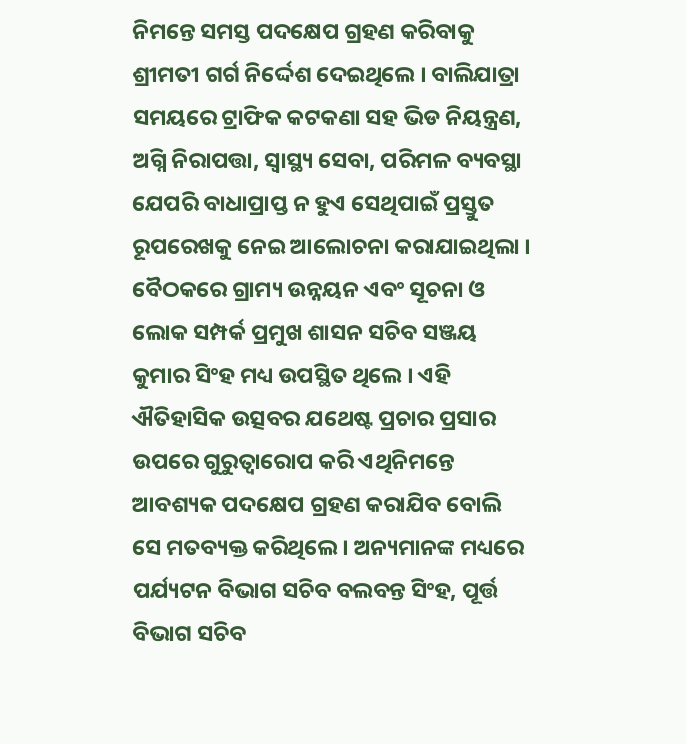ନିମନ୍ତେ ସମସ୍ତ ପଦକ୍ଷେପ ଗ୍ରହଣ କରିବାକୁ ଶ୍ରୀମତୀ ଗର୍ଗ ନିର୍ଦ୍ଦେଶ ଦେଇଥିଲେ । ବାଲିଯାତ୍ରା ସମୟରେ ଟ୍ରାଫିକ କଟକଣା ସହ ଭିଡ ନିୟନ୍ତ୍ରଣ, ଅଗ୍ନି ନିରାପତ୍ତା, ସ୍ୱାସ୍ଥ୍ୟ ସେବା, ପରିମଳ ବ୍ୟବସ୍ଥା ଯେପରି ବାଧାପ୍ରାପ୍ତ ନ ହୁଏ ସେଥିପାଇଁ ପ୍ରସ୍ତୁତ ରୂପରେଖକୁ ନେଇ ଆଲୋଚନା କରାଯାଇଥିଲା ।
ବୈଠକରେ ଗ୍ରାମ୍ୟ ଉନ୍ନୟନ ଏବଂ ସୂଚନା ଓ ଲୋକ ସମ୍ପର୍କ ପ୍ରମୁଖ ଶାସନ ସଚିବ ସଞ୍ଜୟ କୁମାର ସିଂହ ମଧ୍ୟ ଉପସ୍ଥିତ ଥିଲେ । ଏହି ଐତିହାସିକ ଉତ୍ସବର ଯଥେଷ୍ଟ ପ୍ରଚାର ପ୍ରସାର ଉପରେ ଗୁରୁତ୍ୱାରୋପ କରି ଏଥିନିମନ୍ତେ ଆବଶ୍ୟକ ପଦକ୍ଷେପ ଗ୍ରହଣ କରାଯିବ ବୋଲି ସେ ମତବ୍ୟକ୍ତ କରିଥିଲେ । ଅନ୍ୟମାନଙ୍କ ମଧ୍ୟରେ ପର୍ଯ୍ୟଟନ ବିଭାଗ ସଚିବ ବଲବନ୍ତ ସିଂହ, ପୂର୍ତ୍ତ ବିଭାଗ ସଚିବ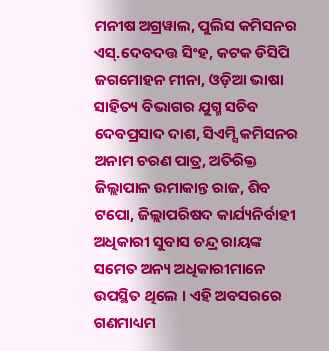ମନୀଷ ଅଗ୍ରୱାଲ, ପୁଲିସ କମିସନର ଏସ୍.ଦେବଦତ୍ତ ସିଂହ, କଟକ ଡିସିପି ଜଗମୋହନ ମୀନା, ଓଡ଼ିଆ ଭାଷା ସାହିତ୍ୟ ବିଭାଗର ଯୁଗ୍ମ ସଚିବ ଦେବପ୍ରସାଦ ଦାଶ, ସିଏମ୍ସି କମିସନର ଅନାମ ଚରଣ ପାତ୍ର, ଅତିରିକ୍ତ ଜିଲ୍ଲାପାଳ ଉମାକାନ୍ତ ରାଜ, ଶିବ ଟପୋ, ଜିଲ୍ଲାପରିଷଦ କାର୍ଯ୍ୟନିର୍ବାହୀ ଅଧିକାରୀ ସୁବାସ ଚନ୍ଦ୍ର ରାୟଙ୍କ ସମେତ ଅନ୍ୟ ଅଧିକାରୀମାନେ ଉପସ୍ଥିତ ଥିଲେ । ଏହି ଅବସରରେ ଗଣମାଧ୍ୟମ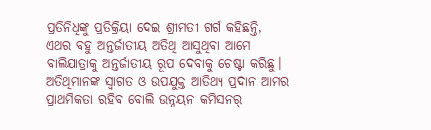ପ୍ରତିନିଧିଙ୍କୁ ପ୍ରତିକ୍ରିୟା ଦେଇ ଶ୍ରୀମତୀ ଗର୍ଗ କହିଛନ୍ତି, ଏଥର ବହୁ ଅନ୍ତର୍ଜାତୀୟ ଅତିଥି ଆସୁଥିବା ଆମେ ବାଲିଯାତ୍ରାକୁ ଅନ୍ତର୍ଜାତୀୟ ରୂପ ଦେବାକୁ ଚେଷ୍ଟା କରିଛୁ। ଅତିଥିମାନଙ୍କ ସ୍ୱାଗତ ଓ ଉପଯୁକ୍ତ ଆତିଥ୍ୟ ପ୍ରଦାନ ଆମର ପ୍ରାଥମିକତା ରହିବ ବୋଲି ଉନ୍ନୟନ କମିସନର୍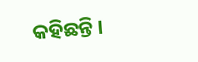କହିଛନ୍ତି ।